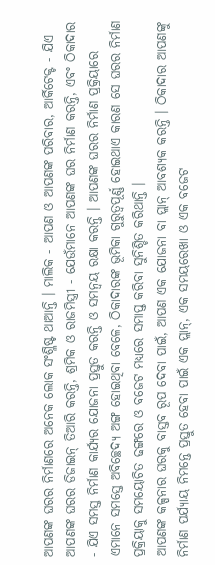ଆପଣଙ୍କ ଘରର ନିର୍ମାଣରେ ଅନେକ ଲୋକ ସଂଶ୍ଳିଷ୍ଟ ଥାଆନ୍ତି । ମାଲିକ - ଆପଣ ଓ ଆପଣଙ୍କ ପରିବାର, ଆର୍କିଟେକ୍ଟ - ଯିଏ ଆପଣଙ୍କ ଘରର ଡିଜାଇନ୍ ତିଆରି କରନ୍ତି, ଶ୍ରମିକ ଓ ରାଜମିସ୍ତ୍ରୀ - ଯେଉଁମାନେ ଆପଣଙ୍କ ଘର ନିର୍ମାଣ କରନ୍ତି, ଏବଂ ଠିକାଦାର - ଯିଏ ସମସ୍ତ ନିର୍ମାଣ କାର୍ଯ୍ୟର ଯୋଜନା ପ୍ରସ୍ତୁତ କରନ୍ତି ଓ ସମନ୍ୱୟ ରକ୍ଷା କରନ୍ତି । ଆପଣଙ୍କ ଘରର ନିର୍ମାଣ ପ୍ରକ୍ରିୟାରେ ଏମାନେ ସମସ୍ତେ ଅବିଚ୍ଛେଦ୍ୟ ଅଙ୍ଗ ହୋଇଥିବା ବେଳେ, ଠିକାଦାରଙ୍କ ଭୂମିକା ଗୁରୁତ୍ୱପୂର୍ଣ୍ଣ ହୋଇଥାଏ କାରଣ ସେ ଘରର ନିର୍ମାଣ ପ୍ରକ୍ରିୟାକୁ ସମୟୋଚିତ ଢଙ୍ଗରେ ଓ ବଜେଟ ମଧ୍ୟରେ ସମାପ୍ତ କରିବା ସୁନିଶ୍ଚିତ କରିଥାନ୍ତି ।
ଆପଣଙ୍କ କଳ୍ପନାର ଘରକୁ ବାସ୍ତବ ରୂପ ଦେବା ପାଇଁ, ଆପଣ ଏକ ଯୋଜନା ବା ପ୍ଲାନ୍ ଆବଶ୍ୟକ କରନ୍ତି । ଠିକାଦାର ଆପଣଙ୍କୁ ନିର୍ମାଣ ପର୍ଯ୍ୟାୟ ନିମନ୍ତେ ପ୍ରସ୍ତୁତ ହେବା ପାଇଁ ଏକ ପ୍ଲାନ୍, ଏକ ସମୟରେଖା ଓ ଏକ ବଜେଟ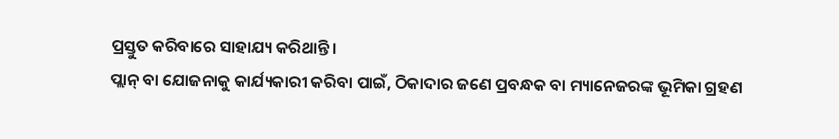ପ୍ରସ୍ତୁତ କରିବାରେ ସାହାଯ୍ୟ କରିଥାନ୍ତି ।
ପ୍ଲାନ୍ ବା ଯୋଜନାକୁ କାର୍ଯ୍ୟକାରୀ କରିବା ପାଇଁ, ଠିକାଦାର ଜଣେ ପ୍ରବନ୍ଧକ ବା ମ୍ୟାନେଜରଙ୍କ ଭୂମିକା ଗ୍ରହଣ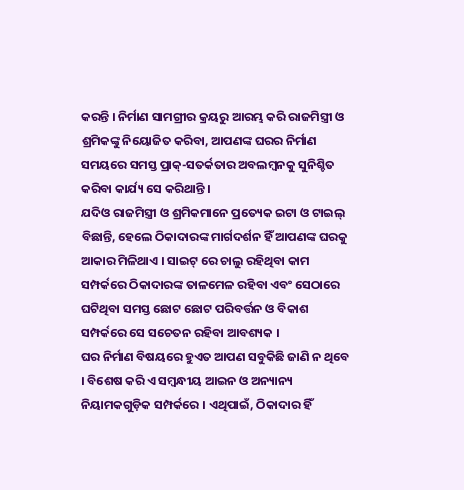କରନ୍ତି । ନିର୍ମାଣ ସାମଗ୍ରୀର କ୍ରୟରୁ ଆରମ୍ଭ କରି ରାଜମିସ୍ତ୍ରୀ ଓ ଶ୍ରମିକଙ୍କୁ ନିୟୋଜିତ କରିବା, ଆପଣଙ୍କ ଘରର ନିର୍ମାଣ ସମୟରେ ସମସ୍ତ ପ୍ରାକ୍-ସତର୍କତାର ଅବଲମ୍ବନକୁ ସୁନିଶ୍ଚିତ କରିବା କାର୍ଯ୍ୟ ସେ କରିଥାନ୍ତି ।
ଯଦିଓ ରାଜମିସ୍ତ୍ରୀ ଓ ଶ୍ରମିକମାନେ ପ୍ରତ୍ୟେକ ଇଟା ଓ ଟାଇଲ୍ ବିଛାନ୍ତି, ହେଲେ ଠିକାଦାରଙ୍କ ମାର୍ଗଦର୍ଶନ ହିଁ ଆପଣଙ୍କ ଘରକୁ ଆକାର ମିଳିଥାଏ । ସାଇଟ୍ ରେ ଚାଲୁ ରହିଥିବା କାମ ସମ୍ପର୍କରେ ଠିକାଦାରଙ୍କ ତାଳମେଳ ରହିବା ଏବଂ ସେଠାରେ ଘଟିଥିବା ସମସ୍ତ ଛୋଟ ଛୋଟ ପରିବର୍ତ୍ତନ ଓ ବିକାଶ ସମ୍ପର୍କରେ ସେ ସଚେତନ ରହିବା ଆବଶ୍ୟକ ।
ଘର ନିର୍ମାଣ ବିଷୟରେ ହୁଏତ ଆପଣ ସବୁକିଛି ଜାଣି ନ ଥିବେ । ବିଶେଷ କରି ଏ ସମ୍ବନ୍ଧୀୟ ଆଇନ ଓ ଅନ୍ୟାନ୍ୟ ନିୟାମକଗୁଡ଼ିକ ସମ୍ପର୍କରେ । ଏଥିପାଇଁ, ଠିକାଦାର ହିଁ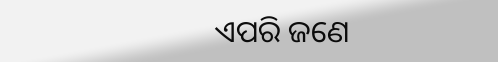ଏପରି ଜଣେ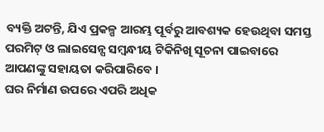ବ୍ୟକ୍ତି ଅଟନ୍ତି, ଯିଏ ପ୍ରକଳ୍ପ ଆରମ୍ଭ ପୂର୍ବରୁ ଆବଶ୍ୟକ ହେଉଥିବା ସମସ୍ତ ପରମିଟ୍ ଓ ଲାଇସେନ୍ସ ସମ୍ବନ୍ଧୀୟ ଟିକିନିଖି ସୂଚନା ପାଇବାରେ ଆପଣଙ୍କୁ ସହାୟତା କରିପାରିବେ ।
ଘର ନିର୍ମାଣ ଉପରେ ଏପରି ଅଧିକ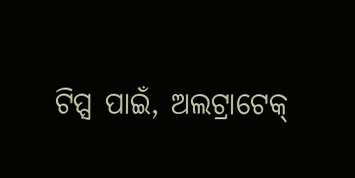ଟିପ୍ସ ପାଇଁ, ଅଲଟ୍ରାଟେକ୍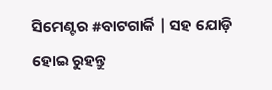ସିମେଣ୍ଟର #ବାଟଗାର୍କି | ସହ ଯୋଡ଼ି ହୋଇ ରୁହନ୍ତୁ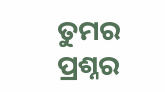ତୁମର ପ୍ରଶ୍ନର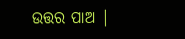ଉତ୍ତର ପାଅ |